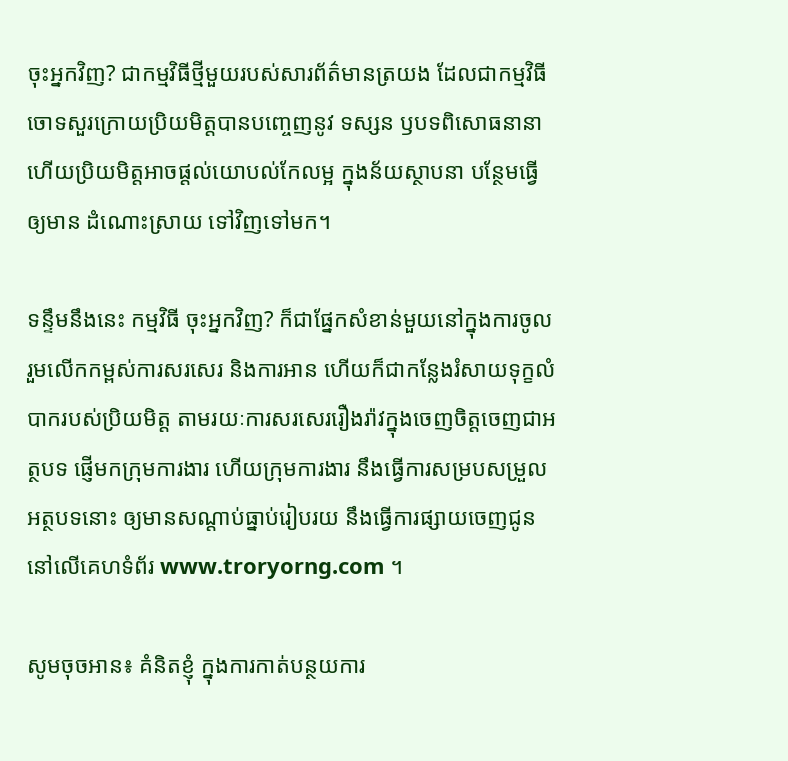ចុះអ្នកវិញ? ជាកម្មវិធីថ្មីមួយរបស់សារព័ត៌មានត្រយង ដែលជាកម្មវិធីចោទសួរក្រោយប្រិយមិត្តបានបញ្ចេញនូវ ទស្សន ឫបទពិសោធនានា ហើយប្រិយមិត្តអាចផ្ដល់យោបល់កែលម្អ ក្នុងន័យស្ថាបនា បន្ថែមធ្វើឲ្យមាន ដំណោះស្រាយ ទៅវិញទៅមក។

ទន្ទឹមនឹងនេះ កម្មវិធី ចុះអ្នកវិញ? ក៏ជាផ្នែកសំខាន់មួយនៅក្នុងការចូលរួមលើកកម្ពស់ការសរសេរ និងការអាន ហើយក៏ជាកន្លែងរំសាយទុក្ខលំបាករបស់ប្រិយមិត្ត តាមរយៈការសរសេររឿងរ៉ាវក្នុងចេញចិត្តចេញជាអត្ថបទ ផ្ញើមកក្រុមការងារ ហើយក្រុមការងារ នឹងធ្វើការសម្របសម្រួលអត្ថបទនោះ ឲ្យមានសណ្ដាប់ធ្នាប់រៀបរយ នឹងធ្វើការផ្សាយចេញជូន នៅលើគេហទំព័រ www.troryorng.com ។

សូមចុចអាន៖ គំនិតខ្ញុំ ក្នុងការកាត់បន្ថយការ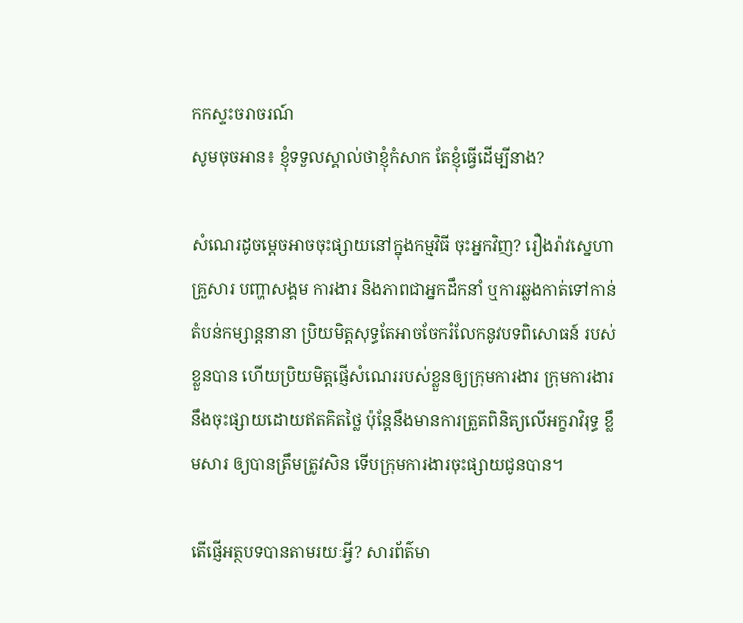កកស្ទះចរាចរណ៍
សូមចុចអាន៖ ខ្ញុំទទួលស្គាល់ថាខ្ញុំកំសាក តែខ្ញុំធ្វើដើម្បីនាង?

សំណេរដូចម្ដេចអាចចុះផ្សាយនៅក្នុងកម្មវិធី ចុះអ្នកវិញ? រឿងរ៉ាវស្នេហា គ្រួសារ បញ្ហាសង្គម ការងារ និងភាពជាអ្នកដឹកនាំ ឬការឆ្លងកាត់ទៅកាន់តំបន់កម្សាន្តនានា ប្រិយមិត្តសុទ្ធតែអាចចែករំលែកនូវបទពិសោធន៍ របស់ខ្លួនបាន ហើយប្រិយមិត្តផ្ញើសំណេររបស់ខ្លួនឲ្យក្រុមការងារ ក្រុមការងារនឹងចុះផ្សាយដោយឥតគិតថ្លៃ ប៉ុន្ដែនឹងមានការត្រួតពិនិត្យលើអក្ខរាវិរុទ្ធ ខ្លឹមសារ ឲ្យបានត្រឹមត្រូវសិន ទើបក្រុមការងារចុះផ្សាយជូនបាន។

តើផ្ញើអត្ថបទបានតាមរយៈអ្វី? សារព័ត៌មា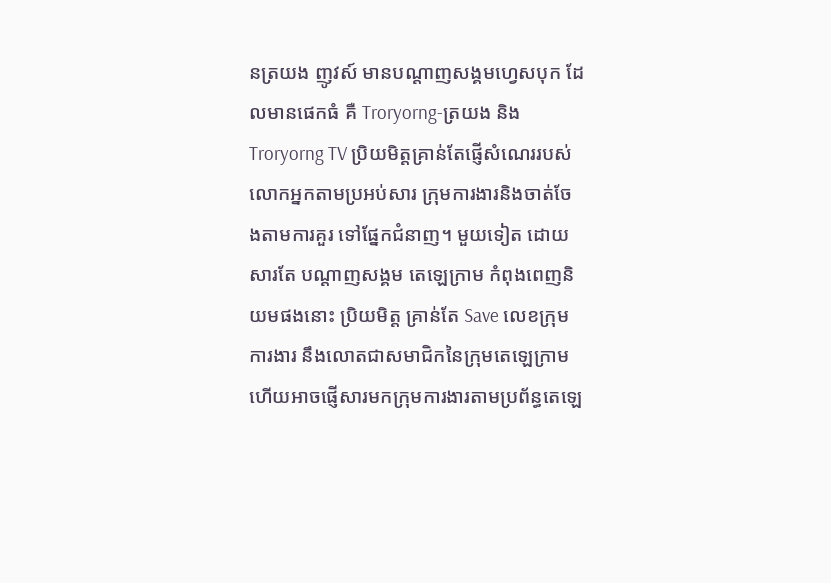នត្រយង ញូវស៍ មានបណ្ដាញសង្គមហ្វេសបុក ដែលមានផេកធំ គឺ Troryorng-ត្រយង និង Troryorng TV ប្រិយមិត្តគ្រាន់តែផ្ញើសំណេររបស់លោកអ្នកតាមប្រអប់សារ ក្រុមការងារនិងចាត់ចែងតាមការគួរ ទៅផ្នែកជំនាញ។ មួយទៀត ដោយសារតែ បណ្ដាញសង្គម តេឡេក្រាម កំពុងពេញនិយមផងនោះ ប្រិយមិត្ត គ្រាន់តែ Save លេខក្រុមការងារ នឹងលោតជាសមាជិកនៃក្រុមតេឡេក្រាម ហើយអាចផ្ញើសារមកក្រុមការងារតាមប្រព័ន្ធតេឡេ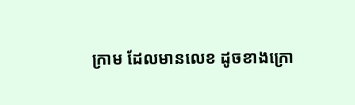ក្រាម ដែលមានលេខ ដូចខាងក្រោ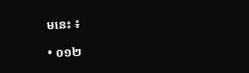មនេះ ៖

• ០១២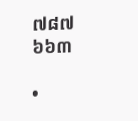៧៨៧ ៦៦៣

•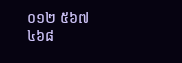០១២ ៥៦៧ ៤៦៨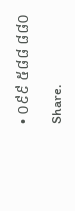• ០៩៩ ៥៨៨ ៨៨០

Share.